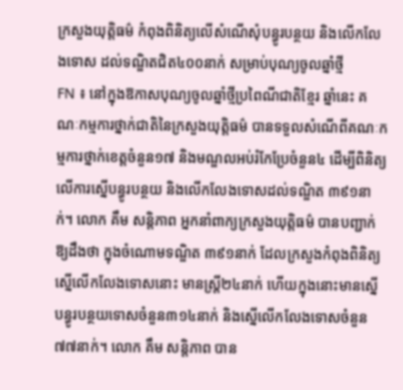ក្រសួងយុត្តិធម៌ កំពុងពិនិត្យលើសំណើសុំបន្ធូរបន្ថយ និងលើកលែងទោស ដល់ទណ្ឌិតជិត៤០០នាក់ សម្រាប់បុណ្យចូលឆ្នាំថ្មី
FN ៖ នៅក្នុងឱកាសបុណ្យចូលឆ្នាំថ្មីប្រពៃណីជាតិខ្មែរ ឆ្នាំនេះ គណៈកម្មការថ្នាក់ជាតិនៃក្រសួងយុត្តិធម៌ បានទទួលសំណើពីគណៈកម្មការថ្នាក់ខេត្តចំនួន១៧ និងមណ្ឌលអប់រំកែប្រែចំនួន៤ ដើម្បីពិនិត្យលើការស្នើបន្ធូរបន្ថយ និងលើកលែងទោសដល់ទណ្ឌិត ៣៩១នាក់។ លោក គឹម សន្តិភាព អ្នកនាំពាក្យក្រសួងយុត្តិធម៌ បានបញ្ជាក់ឱ្យដឹងថា ក្នុងចំណោមទណ្ឌិត ៣៩១នាក់ ដែលក្រសួងកំពុងពិនិត្យស្នើលើកលែងទោសនោះ មានស្រ្តី២៤នាក់ ហើយក្នុងនោះមានស្នើបន្ធូរបន្ថយទោសចំនួន៣១៤នាក់ និងស្នើលើកលែងទោសចំនួន៧៧នាក់។ លោក គឹម សន្តិភាព បាន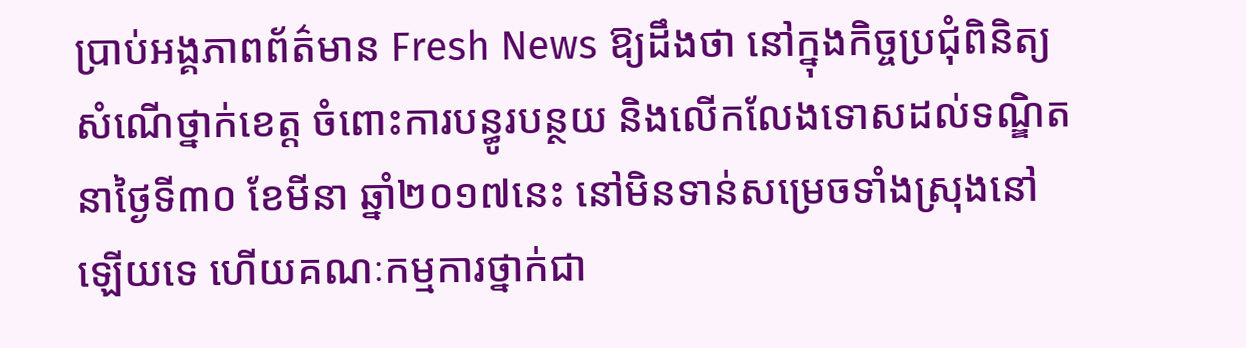ប្រាប់អង្គភាពព័ត៌មាន Fresh News ឱ្យដឹងថា នៅក្នុងកិច្ចប្រជុំពិនិត្យសំណើថ្នាក់ខេត្ត ចំពោះការបន្ធូរបន្ថយ និងលើកលែងទោសដល់ទណ្ឌិត នាថ្ងៃទី៣០ ខែមីនា ឆ្នាំ២០១៧នេះ នៅមិនទាន់សម្រេចទាំងស្រុងនៅឡើយទេ ហើយគណៈកម្មការថ្នាក់ជា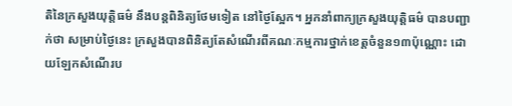តិនៃក្រសួងយុត្តិធម៌ នឹងបន្តពិនិត្យថែមទៀត នៅថ្ងៃស្អែក។ អ្នកនាំពាក្យក្រសួងយុត្តិធម៌ បានបញ្ជាក់ថា សម្រាប់ថ្ងៃនេះ ក្រសួងបានពិនិត្យតែសំណើរពីគណៈកម្មការថ្នាក់ខេត្តចំនួន១៣ប៉ុណ្ណោះ ដោយឡែកសំណើរប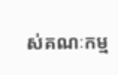ស់គណៈកម្ម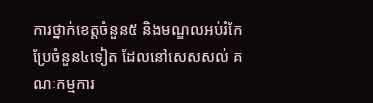ការថ្នាក់ខេត្តចំនួន៥ និងមណ្ឌលអប់រំកែប្រែចំនួន៤ទៀត ដែលនៅសេសសល់ គណៈកម្មការ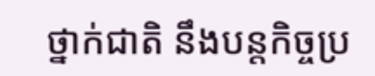ថ្នាក់ជាតិ នឹងបន្តកិច្ចប្រ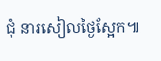ជុំ នារសៀលថ្ងៃស្អែក៕